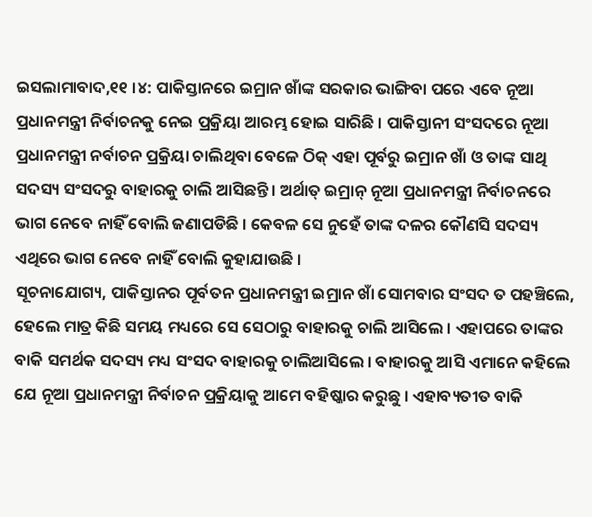ଇସଲାମାବାଦ,୧୧ ।୪: ପାକିସ୍ତାନରେ ଇମ୍ରାନ ଖାଁଙ୍କ ସରକାର ଭାଙ୍ଗିବା ପରେ ଏବେ ନୂଆ ପ୍ରଧାନମନ୍ତ୍ରୀ ନିର୍ବାଚନକୁ ନେଇ ପ୍ରକ୍ରିୟା ଆରମ୍ଭ ହୋଇ ସାରିଛି । ପାକିସ୍ତାନୀ ସଂସଦରେ ନୂଆ ପ୍ରଧାନମନ୍ତ୍ରୀ ନର୍ବାଚନ ପ୍ରକ୍ରିୟା ଚାଲିଥିବା ବେଳେ ଠିକ୍ ଏହା ପୂର୍ବରୁ ଇମ୍ରାନ ଖାଁ ଓ ତାଙ୍କ ସାଥି ସଦସ୍ୟ ସଂସଦରୁ ବାହାରକୁ ଚାଲି ଆସିଛନ୍ତି । ଅର୍ଥାତ୍ ଇମ୍ରାନ୍ ନୂଆ ପ୍ରଧାନମନ୍ତ୍ରୀ ନିର୍ବାଚନରେ ଭାଗ ନେବେ ନାହିଁ ବୋଲି ଜଣାପଡିଛି । କେବଳ ସେ ନୁହେଁ ତାଙ୍କ ଦଳର କୌଣସି ସଦସ୍ୟ ଏଥିରେ ଭାଗ ନେବେ ନାହିଁ ବୋଲି କୁହାଯାଉଛି ।
ସୂଚନାଯୋଗ୍ୟ, ପାକିସ୍ତାନର ପୂର୍ବତନ ପ୍ରଧାନମନ୍ତ୍ରୀ ଇମ୍ରାନ ଖାଁ ସୋମବାର ସଂସଦ ତ ପହଞ୍ଚିଲେ, ହେଲେ ମାତ୍ର କିଛି ସମୟ ମଧ୍ୟରେ ସେ ସେଠାରୁ ବାହାରକୁ ଚାଲି ଆସିଲେ । ଏହାପରେ ତାଙ୍କର ବାକି ସମର୍ଥକ ସଦସ୍ୟ ମଧ୍ୟ ସଂସଦ ବାହାରକୁ ଚାଲିଆସିଲେ । ବାହାରକୁ ଆସି ଏମାନେ କହିଲେ ଯେ ନୂଆ ପ୍ରଧାନମନ୍ତ୍ରୀ ନିର୍ବାଚନ ପ୍ରକ୍ରିୟାକୁ ଆମେ ବହିଷ୍କାର କରୁଛୁ । ଏହାବ୍ୟତୀତ ବାକି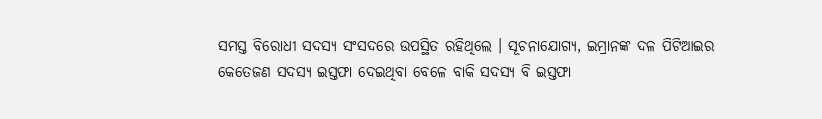ସମସ୍ତ ବିରୋଧୀ ସଦସ୍ୟ ସଂସଦରେ ଉପସ୍ଥିତ ରହିଥିଲେ । ସୂଚନାଯୋଗ୍ୟ, ଇମ୍ରାନଙ୍କ ଦଳ ପିଟିଆଇର କେତେଜଣ ସଦସ୍ୟ ଇସ୍ତଫା ଦେଇଥିବା ବେଳେ ବାକି ସଦସ୍ୟ ବି ଇସ୍ତଫା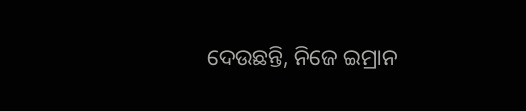ଦେଉଛନ୍ତି, ନିଜେ ଇମ୍ରାନ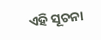ଏହି ସୂଚନା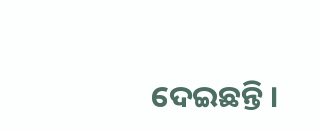ଦେଇଛନ୍ତି ।